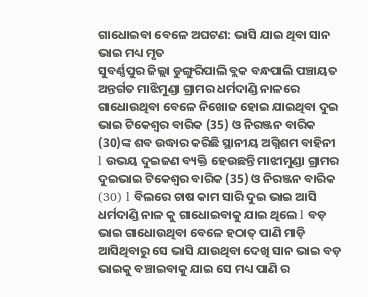ଗାଧୋଇବା ବେଳେ ଅଘଟଣ: ଭାସି ଯାଇ ଥିବା ସାନ ଭାଇ ମଧ୍ୟ ମୃତ
ସୁବର୍ଣ୍ଣପୁର ଜିଲ୍ଲା ଡୁଙ୍ଗୁରିପାଲି ବ୍ଲକ ବନ୍ଧପାଲି ପଞ୍ଚାୟତ ଅନ୍ତର୍ଗତ ମାଝିମୁଣ୍ଡା ଗ୍ରାମର ଧର୍ମଦାଣ୍ଡି ନାଳରେ ଗାଧୋଉଥିବା ବେଳେ ନିଖୋଜ ହୋଇ ଯାଇଥିବା ଦୁଇ ଭାଇ ଟିକେଶ୍ୱର ବାରିକ (35) ଓ ନିରଞ୍ଜନ ବାରିକ (30)ଙ୍କ ଶବ ଉଦ୍ଧାର କରିଛି ସ୍ଥାନୀୟ ଅଗ୍ନିଶମ ବାହିନୀ l ଉଭୟ ଦୁଇଜଣ ବ୍ୟକ୍ତି ହେଉଛନ୍ତି ମାଝୀମୁଣ୍ଡା ଗ୍ରାମର ଦୁଇଭାଇ ଟିକେଶ୍ୱର ବାରିକ (35) ଓ ନିରଞ୍ଜନ ବାରିକ (30) l ବିଲରେ ଚାଷ କାମ ସାରି ଦୁଇ ଭାଇ ଆସି ଧର୍ମଦାଣ୍ଡି ନାଳ କୁ ଗାଧୋଇବାକୁ ଯାଇ ଥିଲେ l ବଡ଼ ଭାଇ ଗାଧୋଉଥିବା ବେଳେ ହଠାତ୍ ପାଣି ମାଡ଼ି ଆସିଥିବାରୁ ସେ ଭାସି ଯାଉଥିବା ଦେଖି ସାନ ଭାଇ ବଡ଼ ଭାଇକୁ ବଞ୍ଚାଇବାକୁ ଯାଇ ସେ ମଧ୍ୟ ପାଣି ର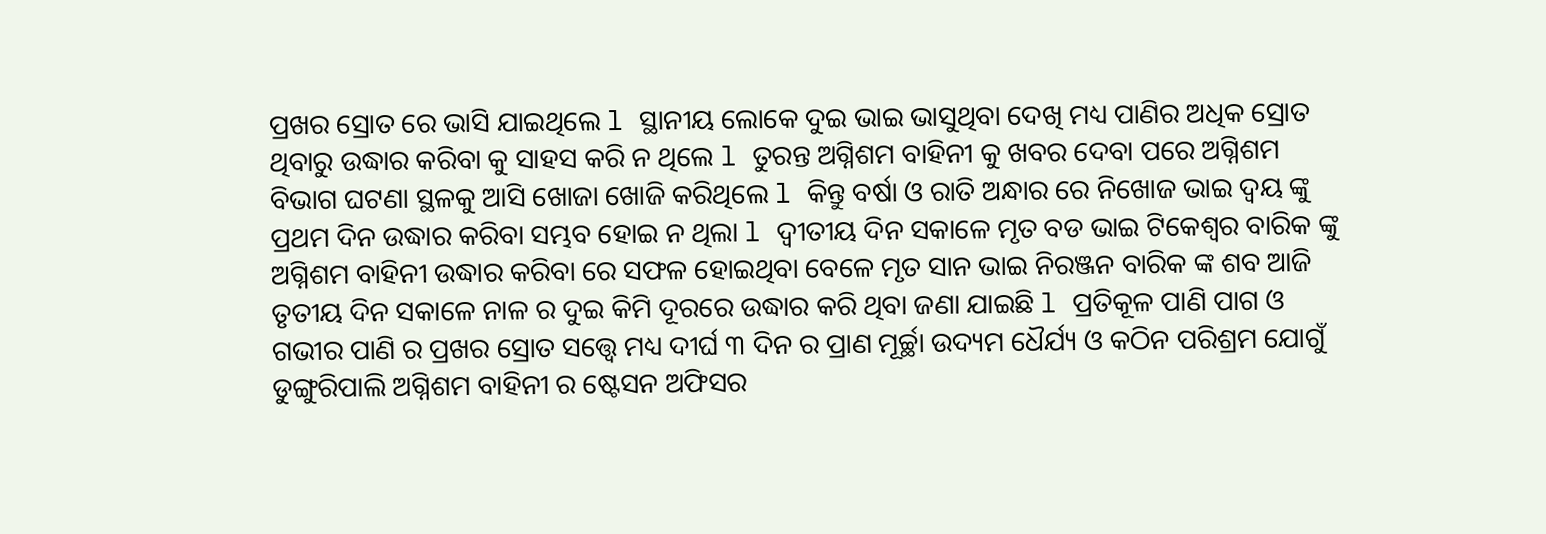ପ୍ରଖର ସ୍ରୋତ ରେ ଭାସି ଯାଇଥିଲେ l ସ୍ଥାନୀୟ ଲୋକେ ଦୁଇ ଭାଇ ଭାସୁଥିବା ଦେଖି ମଧ୍ୟ ପାଣିର ଅଧିକ ସ୍ରୋତ ଥିବାରୁ ଉଦ୍ଧାର କରିବା କୁ ସାହସ କରି ନ ଥିଲେ l ତୁରନ୍ତ ଅଗ୍ନିଶମ ବାହିନୀ କୁ ଖବର ଦେବା ପରେ ଅଗ୍ନିଶମ ବିଭାଗ ଘଟଣା ସ୍ଥଳକୁ ଆସି ଖୋଜା ଖୋଜି କରିଥିଲେ l କିନ୍ତୁ ବର୍ଷା ଓ ରାତି ଅନ୍ଧାର ରେ ନିଖୋଜ ଭାଇ ଦ୍ୱୟ ଙ୍କୁ ପ୍ରଥମ ଦିନ ଉଦ୍ଧାର କରିବା ସମ୍ଭବ ହୋଇ ନ ଥିଲା l ଦ୍ଵୀତୀୟ ଦିନ ସକାଳେ ମୃତ ବଡ ଭାଇ ଟିକେଶ୍ୱର ବାରିକ ଙ୍କୁ ଅଗ୍ନିଶମ ବାହିନୀ ଉଦ୍ଧାର କରିବା ରେ ସଫଳ ହୋଇଥିବା ବେଳେ ମୃତ ସାନ ଭାଇ ନିରଞ୍ଜନ ବାରିକ ଙ୍କ ଶବ ଆଜି ତୃତୀୟ ଦିନ ସକାଳେ ନାଳ ର ଦୁଇ କିମି ଦୂରରେ ଉଦ୍ଧାର କରି ଥିବା ଜଣା ଯାଇଛି l ପ୍ରତିକୂଳ ପାଣି ପାଗ ଓ ଗଭୀର ପାଣି ର ପ୍ରଖର ସ୍ରୋତ ସତ୍ତ୍ୱେ ମଧ୍ୟ ଦୀର୍ଘ ୩ ଦିନ ର ପ୍ରାଣ ମୂର୍ଚ୍ଛା ଉଦ୍ୟମ ଧୈର୍ଯ୍ୟ ଓ କଠିନ ପରିଶ୍ରମ ଯୋଗୁଁ ଡୁଙ୍ଗୁରିପାଲି ଅଗ୍ନିଶମ ବାହିନୀ ର ଷ୍ଟେସନ ଅଫିସର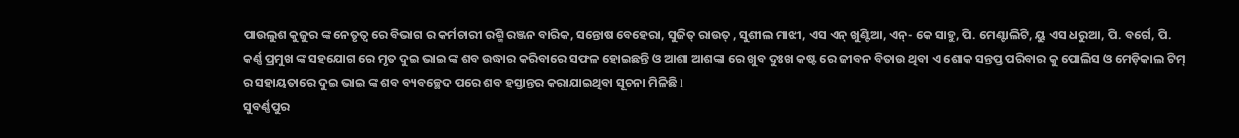ପାଉଲୁଶ କୁଜୁର ଙ୍କ ନେତୃତ୍ଵ ରେ ବିଭାଗ ର କର୍ମଚାରୀ ରଶ୍ମି ରଞ୍ଜନ ବାରିକ, ସନ୍ତୋଷ ବେହେରା, ସୁଜିତ୍ ରାଉତ୍ , ସୁଶୀଲ ମାଝୀ, ଏସ ଏନ୍ ଖୁଣ୍ଟିଆ, ଏନ୍- କେ ସାହୁ, ପି. ମେଣ୍ଟାଲିଟି, ୟୁ ଏସ ଧରୁଆ, ପି. ବର୍ଗେ, ପି. କର୍ଣ୍ଣ ପ୍ରମୁଖ ଙ୍କ ସହଯୋଗ ରେ ମୃତ ଦୁଇ ଭାଇ ଙ୍କ ଶବ ଉଦ୍ଧାର କରିବାରେ ସଫଳ ହୋଇଛନ୍ତି ଓ ଆଶା ଆଶଙ୍କା ରେ ଖୁବ ଦୁଃଖ କଷ୍ଟ ରେ ଜୀବନ ବିତାଉ ଥିବା ଏ ଶୋକ ସନ୍ତପ୍ତ ପରିବାର କୁ ପୋଲିସ ଓ ମେଡ଼ିକାଲ ଟିମ୍ ର ସହାୟତାରେ ଦୁଇ ଭାଇ ଙ୍କ ଶବ ବ୍ୟବଚ୍ଛେଦ ପରେ ଶବ ହସ୍ତାନ୍ତର କରାଯାଇଥିବା ସୂଚନା ମିଳିଛି l
ସୁବର୍ଣ୍ଣପୁର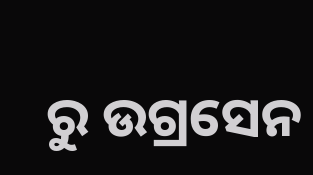ରୁ ଉଗ୍ରସେନ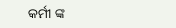କର୍ମୀ ଙ୍କ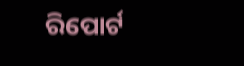ରିପୋର୍ଟ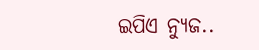ଇପିଏ ନ୍ୟୁଜ..